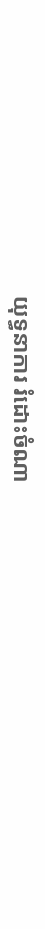យុទ្ធនាការ រំដោះចំណា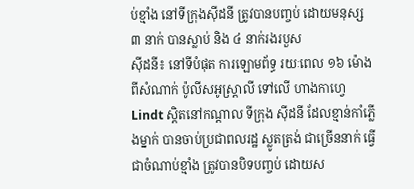ប់ខ្មាំង នៅទីក្រុងស៊ីដនី ត្រូវបានបញ្ចប់ ដោយមនុស្ស ៣ នាក់ បានស្លាប់ និង ៤ នាក់រងរបួស
ស៊ីដនី៖ នៅទីបំផុត ការឡោមព័ទ្ធ រយៈពេល ១៦ ម៉ោង ពីសំណាក់ ប៉ូលីសអូស្ត្រាលី ទៅលើ ហាងកាហ្វេ Lindt ស្តិតនៅកណ្តាល ទីក្រុង ស៊ីដនី ដែលខ្មាន់កាំភ្លើងម្នាក់ បានចាប់ប្រជាពលរដ្ឋ ស្លូតត្រង់ ជាច្រើននាក់ ធ្វើជាចំណាប់ខ្មាំង ត្រូវបានបិទបញ្ចប់ ដោយស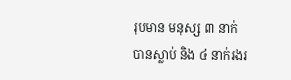រុបមាន មនុស្ស ៣ នាក់ បានស្លាប់ និង ៤ នាក់រងរ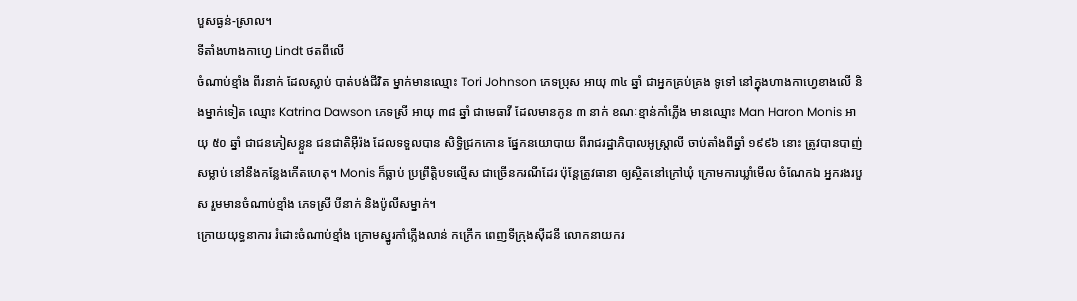បួសធ្ងន់-ស្រាល។
ទីតាំងហាងកាហ្វេ Lindt ថតពីលើ
ចំណាប់ខ្មាំង ពីរនាក់ ដែលស្លាប់ បាត់បង់ជីវិត ម្នាក់មានឈ្មោះ Tori Johnson ភេទប្រុស អាយុ ៣៤ ឆ្នាំ ជាអ្នកគ្រប់គ្រង ទូទៅ នៅក្នុងហាងកាហ្វេខាងលើ និងម្នាក់ទៀត ឈ្មោះ Katrina Dawson ភេទស្រី អាយុ ៣៨ ឆ្នាំ ជាមេធាវី ដែលមានកូន ៣ នាក់ ខណៈខ្មាន់កាំភ្លើង មានឈ្មោះ Man Haron Monis អាយុ ៥០ ឆ្នាំ ជាជនភៀសខ្លួន ជនជាតិអ៊ឺរ៉ង ដែលទទួលបាន សិទ្ធិជ្រកកោន ផ្នែកនយោបាយ ពីរាជរដ្ឋាភិបាលអូស្ត្រាលី ចាប់តាំងពីឆ្នាំ ១៩៩៦ នោះ ត្រូវបានបាញ់សម្លាប់ នៅនឹងកន្លែងកើតហេតុ។ Monis ក៏ធ្លាប់ ប្រព្រឹត្តិបទល្មើស ជាច្រើនករណីដែរ ប៉ុន្តែត្រូវធានា ឲ្យស្ថិតនៅក្រៅឃុំ ក្រោមការឃ្លាំមើល ចំណែកឯ អ្នករងរបួស រួមមានចំណាប់ខ្មាំង ភេទស្រី បីនាក់ និងប៉ូលីសម្នាក់។
ក្រោយយុទ្ធនាការ រំដោះចំណាប់ខ្មាំង ក្រោមស្នូរកាំភ្លើងលាន់ កក្រើក ពេញទីក្រុងស៊ីដនី លោកនាយករ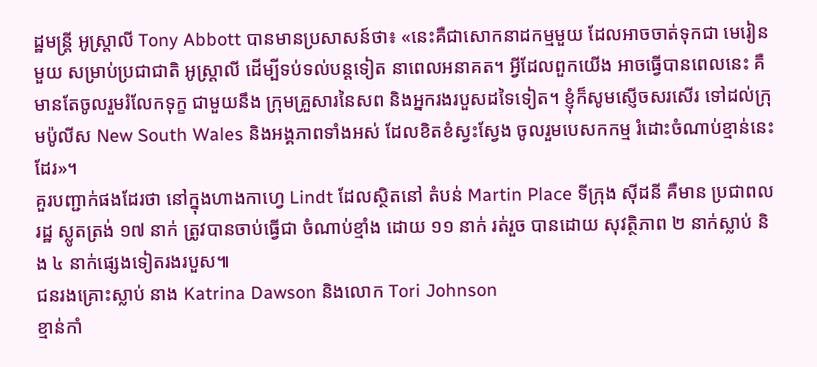ដ្ឋមន្ត្រី អូស្ត្រាលី Tony Abbott បានមានប្រសាសន៍ថា៖ «នេះគឺជាសោកនាដកម្មមួយ ដែលអាចចាត់ទុកជា មេរៀនមួយ សម្រាប់ប្រជាជាតិ អូស្ត្រាលី ដើម្បីទប់ទល់បន្តទៀត នាពេលអនាគត។ អ្វីដែលពួកយើង អាចធ្វើបានពេលនេះ គឺមានតែចូលរួមរំលែកទុក្ខ ជាមួយនឹង ក្រុមគ្រួសារនៃសព និងអ្នករងរបួសដទៃទៀត។ ខ្ញុំក៏សូមស្ញើចសរសើរ ទៅដល់ក្រុមប៉ូលីស New South Wales និងអង្គភាពទាំងអស់ ដែលខិតខំស្វះស្វែង ចូលរួមបេសកកម្ម រំដោះចំណាប់ខ្មាន់នេះដែរ»។
គួរបញ្ជាក់ផងដែរថា នៅក្នុងហាងកាហ្វេ Lindt ដែលស្ថិតនៅ តំបន់ Martin Place ទីក្រុង ស៊ីដនី គឺមាន ប្រជាពលរដ្ឋ ស្លូតត្រង់ ១៧ នាក់ ត្រូវបានចាប់ធ្វើជា ចំណាប់ខ្មាំង ដោយ ១១ នាក់ រត់រួច បានដោយ សុវត្ថិភាព ២ នាក់ស្លាប់ និង ៤ នាក់ផ្សេងទៀតរងរបួស៕
ជនរងគ្រោះស្លាប់ នាង Katrina Dawson និងលោក Tori Johnson
ខ្មាន់កាំ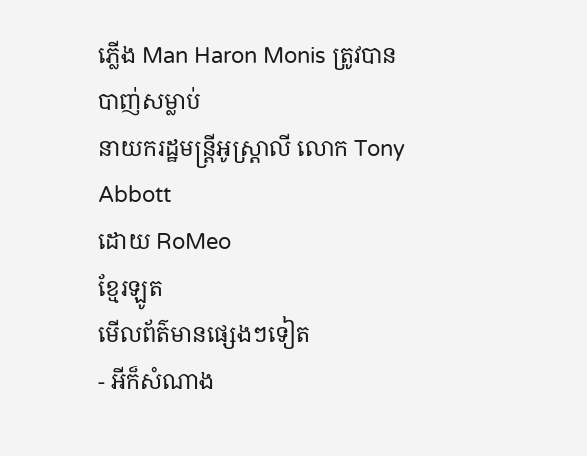ភ្លើង Man Haron Monis ត្រូវបានបាញ់សម្លាប់
នាយករដ្ឋមន្ត្រីអូស្ត្រាលី លោក Tony Abbott
ដោយ RoMeo
ខ្មែរឡូត
មើលព័ត៌មានផ្សេងៗទៀត
- អីក៏សំណាង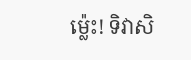ម្ល៉េះ! ទិវាសិ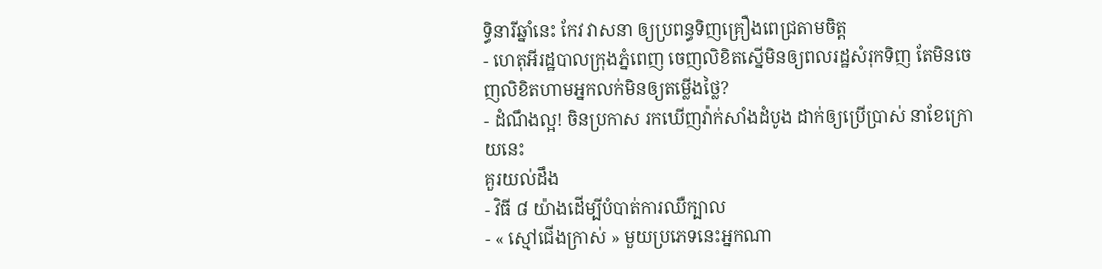ទ្ធិនារីឆ្នាំនេះ កែវ វាសនា ឲ្យប្រពន្ធទិញគ្រឿងពេជ្រតាមចិត្ត
- ហេតុអីរដ្ឋបាលក្រុងភ្នំពេញ ចេញលិខិតស្នើមិនឲ្យពលរដ្ឋសំរុកទិញ តែមិនចេញលិខិតហាមអ្នកលក់មិនឲ្យតម្លើងថ្លៃ?
- ដំណឹងល្អ! ចិនប្រកាស រកឃើញវ៉ាក់សាំងដំបូង ដាក់ឲ្យប្រើប្រាស់ នាខែក្រោយនេះ
គួរយល់ដឹង
- វិធី ៨ យ៉ាងដើម្បីបំបាត់ការឈឺក្បាល
- « ស្មៅជើងក្រាស់ » មួយប្រភេទនេះអ្នកណា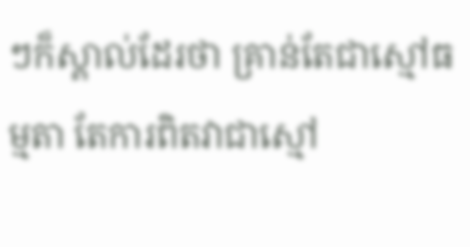ៗក៏ស្គាល់ដែរថា គ្រាន់តែជាស្មៅធម្មតា តែការពិតវាជាស្មៅ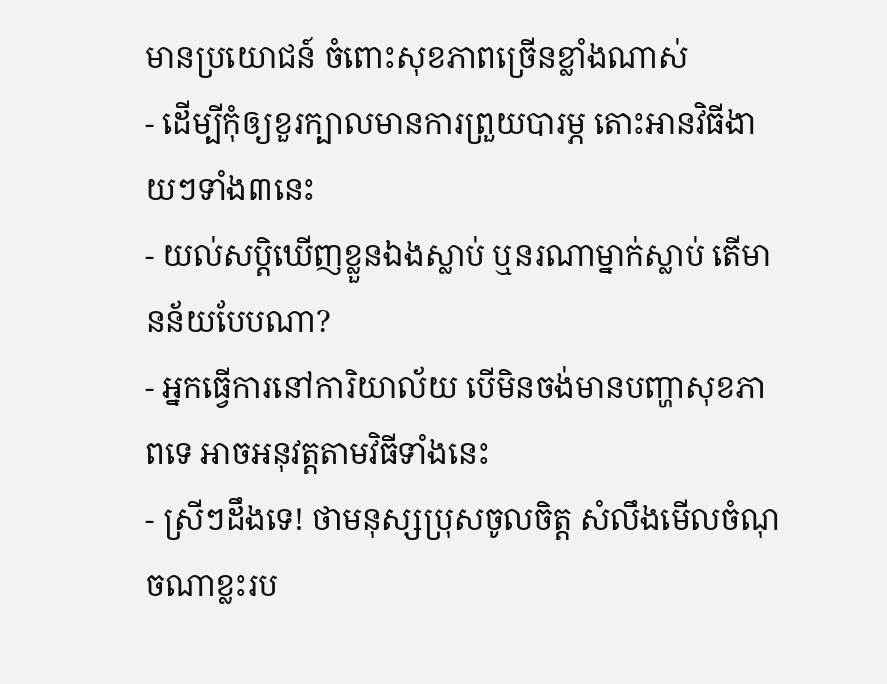មានប្រយោជន៍ ចំពោះសុខភាពច្រើនខ្លាំងណាស់
- ដើម្បីកុំឲ្យខួរក្បាលមានការព្រួយបារម្ភ តោះអានវិធីងាយៗទាំង៣នេះ
- យល់សប្តិឃើញខ្លួនឯងស្លាប់ ឬនរណាម្នាក់ស្លាប់ តើមានន័យបែបណា?
- អ្នកធ្វើការនៅការិយាល័យ បើមិនចង់មានបញ្ហាសុខភាពទេ អាចអនុវត្តតាមវិធីទាំងនេះ
- ស្រីៗដឹងទេ! ថាមនុស្សប្រុសចូលចិត្ត សំលឹងមើលចំណុចណាខ្លះរប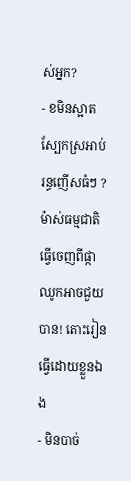ស់អ្នក?
- ខមិនស្អាត ស្បែកស្រអាប់ រន្ធញើសធំៗ ? ម៉ាស់ធម្មជាតិធ្វើចេញពីផ្កាឈូកអាចជួយបាន! តោះរៀនធ្វើដោយខ្លួនឯង
- មិនបាច់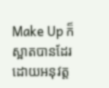Make Up ក៏ស្អាតបានដែរ ដោយអនុវត្ត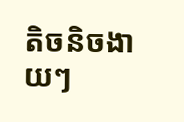តិចនិចងាយៗ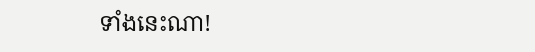ទាំងនេះណា!